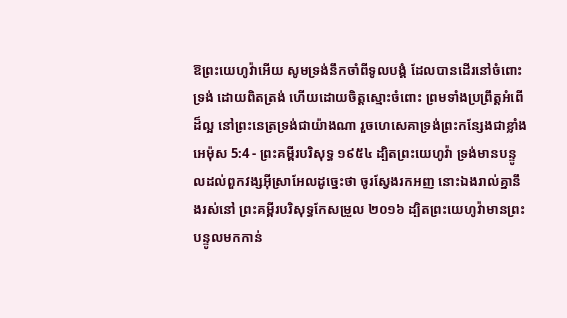ឱព្រះយេហូវ៉ាអើយ សូមទ្រង់នឹកចាំពីទូលបង្គំ ដែលបានដើរនៅចំពោះទ្រង់ ដោយពិតត្រង់ ហើយដោយចិត្តស្មោះចំពោះ ព្រមទាំងប្រព្រឹត្តអំពើដ៏ល្អ នៅព្រះនេត្រទ្រង់ជាយ៉ាងណា រួចហេសេគាទ្រង់ព្រះកន្សែងជាខ្លាំង
អេម៉ុស 5:4 - ព្រះគម្ពីរបរិសុទ្ធ ១៩៥៤ ដ្បិតព្រះយេហូវ៉ា ទ្រង់មានបន្ទូលដល់ពួកវង្សអ៊ីស្រាអែលដូច្នេះថា ចូរស្វែងរកអញ នោះឯងរាល់គ្នានឹងរស់នៅ ព្រះគម្ពីរបរិសុទ្ធកែសម្រួល ២០១៦ ដ្បិតព្រះយេហូវ៉ាមានព្រះបន្ទូលមកកាន់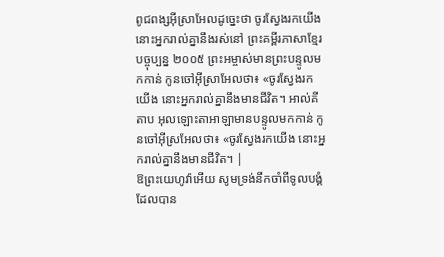ពូជពង្សអ៊ីស្រាអែលដូច្នេះថា ចូរស្វែងរកយើង នោះអ្នករាល់គ្នានឹងរស់នៅ ព្រះគម្ពីរភាសាខ្មែរបច្ចុប្បន្ន ២០០៥ ព្រះអម្ចាស់មានព្រះបន្ទូលមកកាន់ កូនចៅអ៊ីស្រាអែលថា៖ «ចូរស្វែងរកយើង នោះអ្នករាល់គ្នានឹងមានជីវិត។ អាល់គីតាប អុលឡោះតាអាឡាមានបន្ទូលមកកាន់ កូនចៅអ៊ីស្រអែលថា៖ «ចូរស្វែងរកយើង នោះអ្នករាល់គ្នានឹងមានជីវិត។ |
ឱព្រះយេហូវ៉ាអើយ សូមទ្រង់នឹកចាំពីទូលបង្គំ ដែលបាន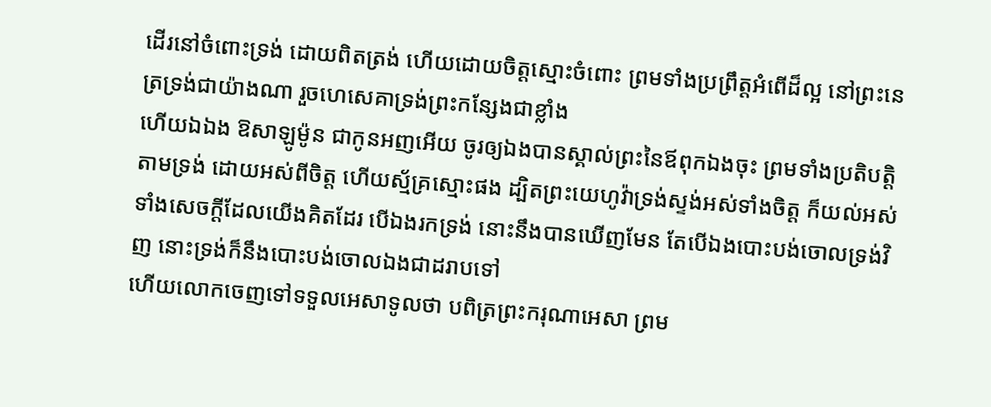ដើរនៅចំពោះទ្រង់ ដោយពិតត្រង់ ហើយដោយចិត្តស្មោះចំពោះ ព្រមទាំងប្រព្រឹត្តអំពើដ៏ល្អ នៅព្រះនេត្រទ្រង់ជាយ៉ាងណា រួចហេសេគាទ្រង់ព្រះកន្សែងជាខ្លាំង
ហើយឯឯង ឱសាឡូម៉ូន ជាកូនអញអើយ ចូរឲ្យឯងបានស្គាល់ព្រះនៃឪពុកឯងចុះ ព្រមទាំងប្រតិបត្តិតាមទ្រង់ ដោយអស់ពីចិត្ត ហើយស្ម័គ្រស្មោះផង ដ្បិតព្រះយេហូវ៉ាទ្រង់ស្ទង់អស់ទាំងចិត្ត ក៏យល់អស់ទាំងសេចក្ដីដែលយើងគិតដែរ បើឯងរកទ្រង់ នោះនឹងបានឃើញមែន តែបើឯងបោះបង់ចោលទ្រង់វិញ នោះទ្រង់ក៏នឹងបោះបង់ចោលឯងជាដរាបទៅ
ហើយលោកចេញទៅទទួលអេសាទូលថា បពិត្រព្រះករុណាអេសា ព្រម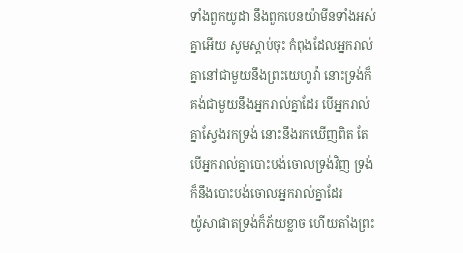ទាំងពួកយូដា នឹងពួកបេនយ៉ាមីនទាំងអស់គ្នាអើយ សូមស្តាប់ចុះ កំពុងដែលអ្នករាល់គ្នានៅជាមួយនឹងព្រះយេហូវ៉ា នោះទ្រង់ក៏គង់ជាមួយនឹងអ្នករាល់គ្នាដែរ បើអ្នករាល់គ្នាស្វែងរកទ្រង់ នោះនឹងរកឃើញពិត តែបើអ្នករាល់គ្នាបោះបង់ចោលទ្រង់វិញ ទ្រង់ក៏នឹងបោះបង់ចោលអ្នករាល់គ្នាដែរ
យ៉ូសាផាតទ្រង់ក៏ភ័យខ្លាច ហើយតាំងព្រះ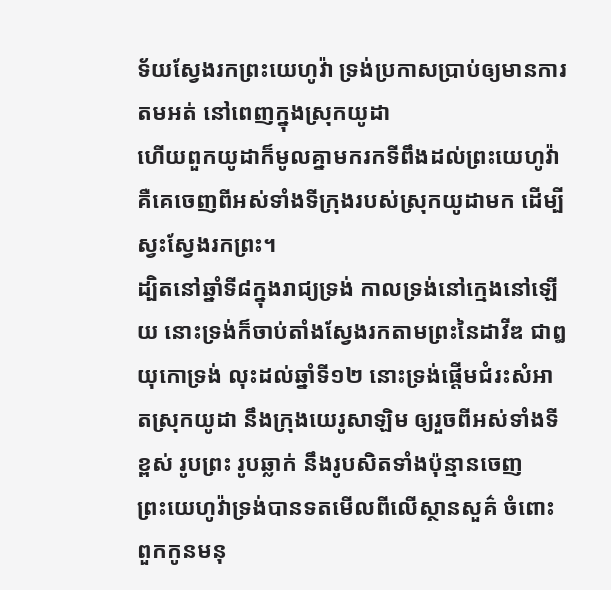ទ័យស្វែងរកព្រះយេហូវ៉ា ទ្រង់ប្រកាសប្រាប់ឲ្យមានការតមអត់ នៅពេញក្នុងស្រុកយូដា
ហើយពួកយូដាក៏មូលគ្នាមករកទីពឹងដល់ព្រះយេហូវ៉ា គឺគេចេញពីអស់ទាំងទីក្រុងរបស់ស្រុកយូដាមក ដើម្បីស្វះស្វែងរកព្រះ។
ដ្បិតនៅឆ្នាំទី៨ក្នុងរាជ្យទ្រង់ កាលទ្រង់នៅក្មេងនៅឡើយ នោះទ្រង់ក៏ចាប់តាំងស្វែងរកតាមព្រះនៃដាវីឌ ជាឰយុកោទ្រង់ លុះដល់ឆ្នាំទី១២ នោះទ្រង់ផ្តើមជំរះសំអាតស្រុកយូដា នឹងក្រុងយេរូសាឡិម ឲ្យរួចពីអស់ទាំងទីខ្ពស់ រូបព្រះ រូបឆ្លាក់ នឹងរូបសិតទាំងប៉ុន្មានចេញ
ព្រះយេហូវ៉ាទ្រង់បានទតមើលពីលើស្ថានសួគ៌ ចំពោះពួកកូនមនុ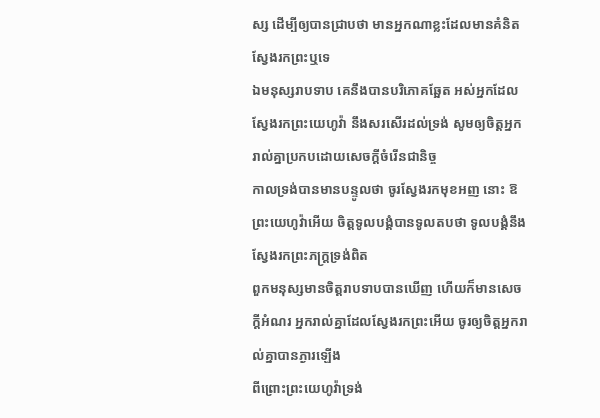ស្ស ដើម្បីឲ្យបានជ្រាបថា មានអ្នកណាខ្លះដែលមានគំនិត ស្វែងរកព្រះឬទេ
ឯមនុស្សរាបទាប គេនឹងបានបរិភោគឆ្អែត អស់អ្នកដែលស្វែងរកព្រះយេហូវ៉ា នឹងសរសើរដល់ទ្រង់ សូមឲ្យចិត្តអ្នករាល់គ្នាប្រកបដោយសេចក្ដីចំរើនជានិច្ច
កាលទ្រង់បានមានបន្ទូលថា ចូរស្វែងរកមុខអញ នោះ ឱព្រះយេហូវ៉ាអើយ ចិត្តទូលបង្គំបានទូលតបថា ទូលបង្គំនឹងស្វែងរកព្រះភក្ត្រទ្រង់ពិត
ពួកមនុស្សមានចិត្តរាបទាបបានឃើញ ហើយក៏មានសេចក្ដីអំណរ អ្នករាល់គ្នាដែលស្វែងរកព្រះអើយ ចូរឲ្យចិត្តអ្នករាល់គ្នាបានភ្ងារឡើង
ពីព្រោះព្រះយេហូវ៉ាទ្រង់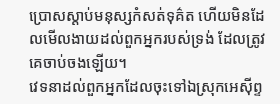ប្រោសស្តាប់មនុស្សកំសត់ទុគ៌ត ហើយមិនដែលមើលងាយដល់ពួកអ្នករបស់ទ្រង់ ដែលត្រូវគេចាប់ចងឡើយ។
វេទនាដល់ពួកអ្នកដែលចុះទៅឯស្រុកអេស៊ីព្ទ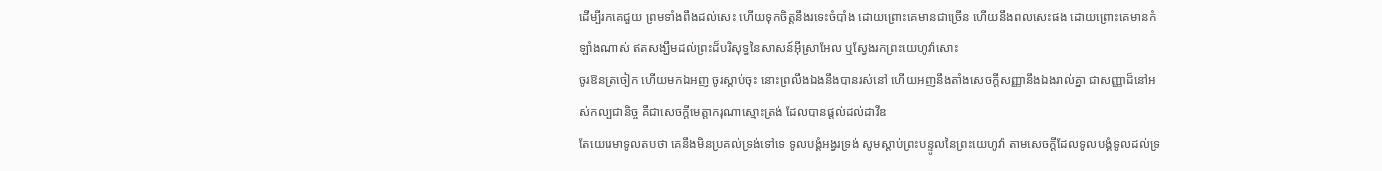ដើម្បីរកគេជួយ ព្រមទាំងពឹងដល់សេះ ហើយទុកចិត្តនឹងរទេះចំបាំង ដោយព្រោះគេមានជាច្រើន ហើយនឹងពលសេះផង ដោយព្រោះគេមានកំឡាំងណាស់ ឥតសង្ឃឹមដល់ព្រះដ៏បរិសុទ្ធនៃសាសន៍អ៊ីស្រាអែល ឬស្វែងរកព្រះយេហូវ៉ាសោះ
ចូរឱនត្រចៀក ហើយមកឯអញ ចូរស្តាប់ចុះ នោះព្រលឹងឯងនឹងបានរស់នៅ ហើយអញនឹងតាំងសេចក្ដីសញ្ញានឹងឯងរាល់គ្នា ជាសញ្ញាដ៏នៅអស់កល្បជានិច្ច គឺជាសេចក្ដីមេត្តាករុណាស្មោះត្រង់ ដែលបានផ្តល់ដល់ដាវីឌ
តែយេរេមាទូលតបថា គេនឹងមិនប្រគល់ទ្រង់ទៅទេ ទូលបង្គំអង្វរទ្រង់ សូមស្តាប់ព្រះបន្ទូលនៃព្រះយេហូវ៉ា តាមសេចក្ដីដែលទូលបង្គំទូលដល់ទ្រ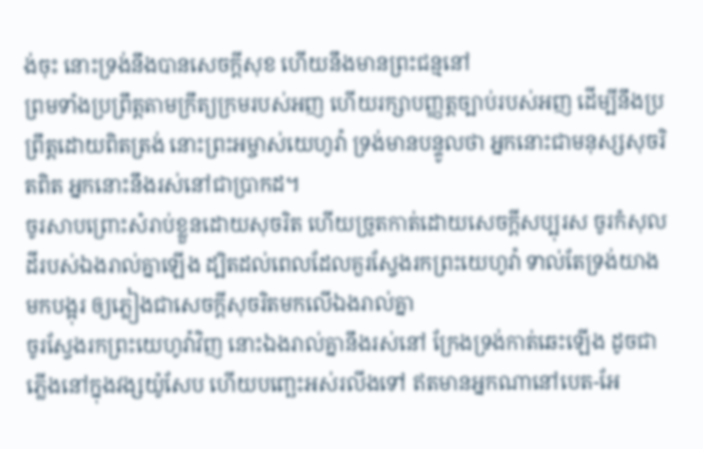ង់ចុះ នោះទ្រង់នឹងបានសេចក្ដីសុខ ហើយនឹងមានព្រះជន្មនៅ
ព្រមទាំងប្រព្រឹត្តតាមក្រឹត្យក្រមរបស់អញ ហើយរក្សាបញ្ញត្តច្បាប់របស់អញ ដើម្បីនឹងប្រព្រឹត្តដោយពិតត្រង់ នោះព្រះអម្ចាស់យេហូវ៉ា ទ្រង់មានបន្ទូលថា អ្នកនោះជាមនុស្សសុចរិតពិត អ្នកនោះនឹងរស់នៅជាប្រាកដ។
ចូរសាបព្រោះសំរាប់ខ្លួនដោយសុចរិត ហើយច្រូតកាត់ដោយសេចក្ដីសប្បុរស ចូរកំសុលដីរបស់ឯងរាល់គ្នាឡើង ដ្បិតដល់ពេលដែលគួរស្វែងរកព្រះយេហូវ៉ា ទាល់តែទ្រង់យាងមកបង្អុរ ឲ្យភ្លៀងជាសេចក្ដីសុចរិតមកលើឯងរាល់គ្នា
ចូរស្វែងរកព្រះយេហូវ៉ាវិញ នោះឯងរាល់គ្នានឹងរស់នៅ ក្រែងទ្រង់កាត់ឆេះឡើង ដូចជាភ្លើងនៅក្នុងវង្សយ៉ូសែប ហើយបញ្ឆេះអស់រលីងទៅ ឥតមានអ្នកណានៅបេត-អែ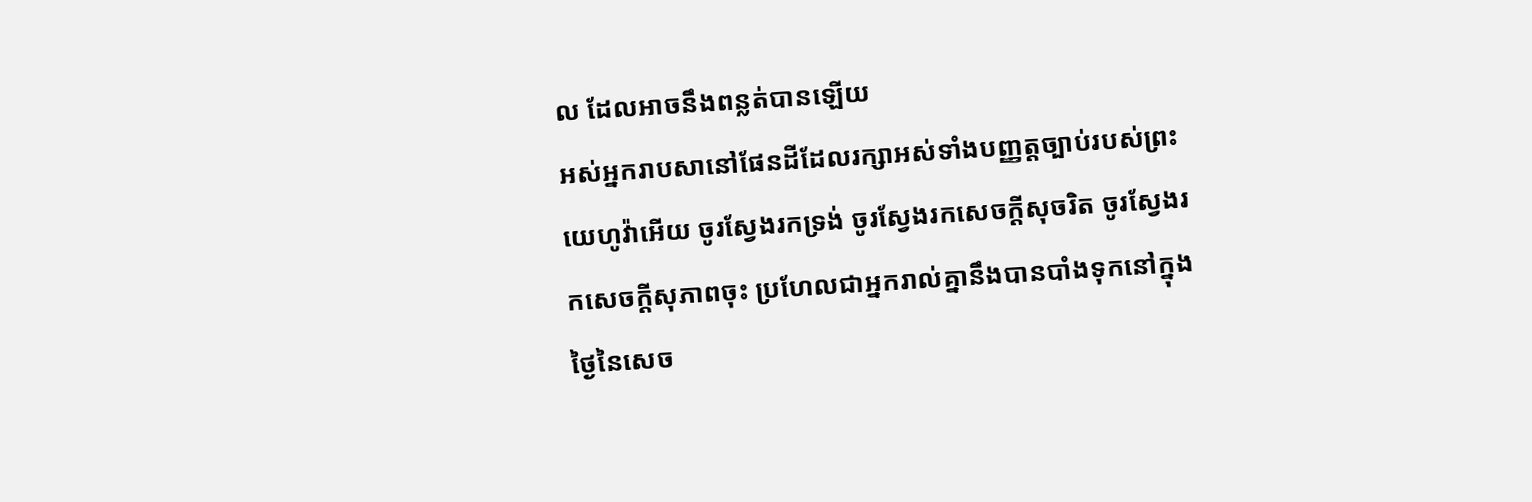ល ដែលអាចនឹងពន្លត់បានឡើយ
អស់អ្នករាបសានៅផែនដីដែលរក្សាអស់ទាំងបញ្ញត្តច្បាប់របស់ព្រះយេហូវ៉ាអើយ ចូរស្វែងរកទ្រង់ ចូរស្វែងរកសេចក្ដីសុចរិត ចូរស្វែងរកសេចក្ដីសុភាពចុះ ប្រហែលជាអ្នករាល់គ្នានឹងបានបាំងទុកនៅក្នុងថ្ងៃនៃសេច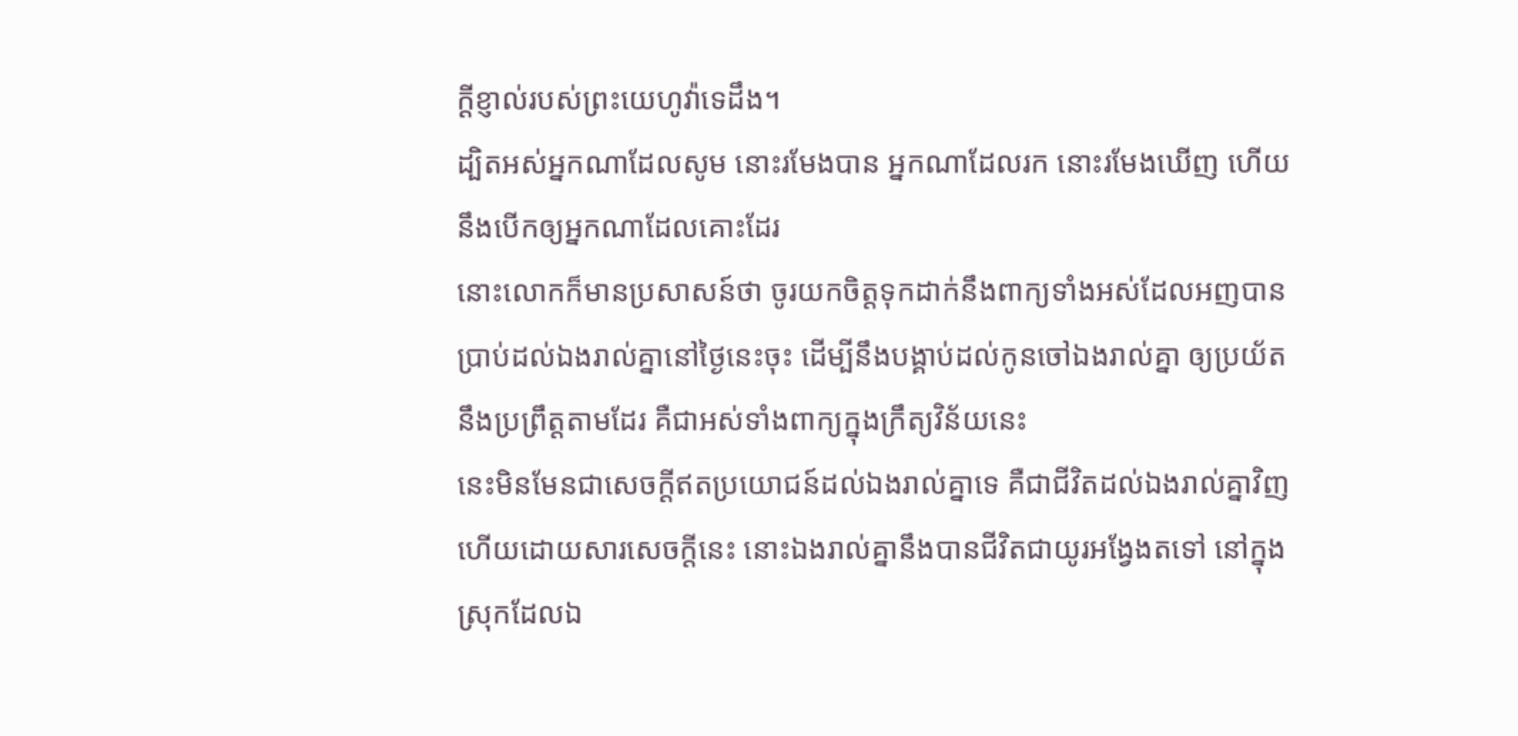ក្ដីខ្ញាល់របស់ព្រះយេហូវ៉ាទេដឹង។
ដ្បិតអស់អ្នកណាដែលសូម នោះរមែងបាន អ្នកណាដែលរក នោះរមែងឃើញ ហើយនឹងបើកឲ្យអ្នកណាដែលគោះដែរ
នោះលោកក៏មានប្រសាសន៍ថា ចូរយកចិត្តទុកដាក់នឹងពាក្យទាំងអស់ដែលអញបានប្រាប់ដល់ឯងរាល់គ្នានៅថ្ងៃនេះចុះ ដើម្បីនឹងបង្គាប់ដល់កូនចៅឯងរាល់គ្នា ឲ្យប្រយ័តនឹងប្រព្រឹត្តតាមដែរ គឺជាអស់ទាំងពាក្យក្នុងក្រឹត្យវិន័យនេះ
នេះមិនមែនជាសេចក្ដីឥតប្រយោជន៍ដល់ឯងរាល់គ្នាទេ គឺជាជីវិតដល់ឯងរាល់គ្នាវិញ ហើយដោយសារសេចក្ដីនេះ នោះឯងរាល់គ្នានឹងបានជីវិតជាយូរអង្វែងតទៅ នៅក្នុងស្រុកដែលឯ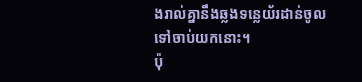ងរាល់គ្នានឹងឆ្លងទន្លេយ័រដាន់ចូលទៅចាប់យកនោះ។
ប៉ុ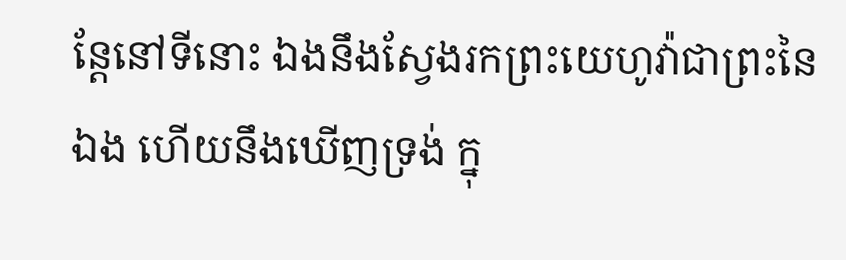ន្តែនៅទីនោះ ឯងនឹងស្វែងរកព្រះយេហូវ៉ាជាព្រះនៃឯង ហើយនឹងឃើញទ្រង់ ក្នុ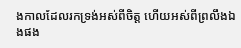ងកាលដែលរកទ្រង់អស់ពីចិត្ត ហើយអស់ពីព្រលឹងឯងផង